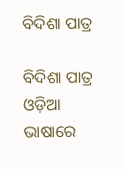ବିଦିଶା ପାତ୍ର

ବିଦିଶା ପାତ୍ର ଓଡ଼ିଆ ଭାଷାରେ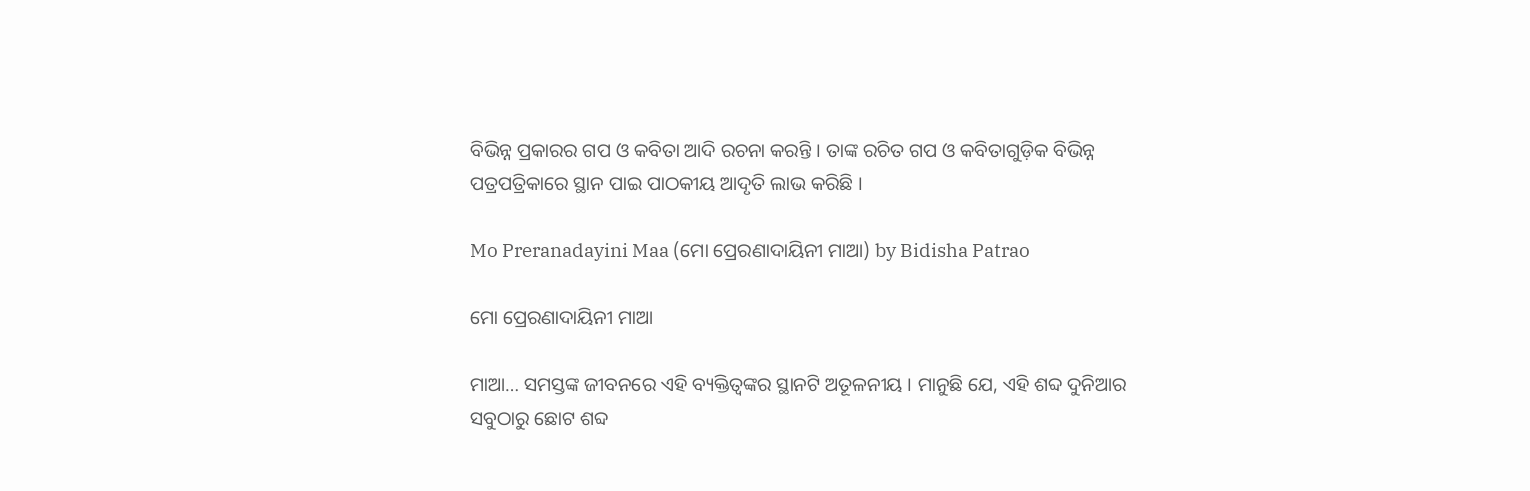ବିଭିନ୍ନ ପ୍ରକାରର ଗପ ଓ କବିତା ଆଦି ରଚନା କରନ୍ତି । ତାଙ୍କ ରଚିତ ଗପ ଓ କବିତାଗୁଡ଼ିକ ବିଭିନ୍ନ ପତ୍ରପତ୍ରିକାରେ ସ୍ଥାନ ପାଇ ପାଠକୀୟ ଆଦୃତି ଲାଭ କରିଛି ।

Mo Preranadayini Maa (ମୋ ପ୍ରେରଣାଦାୟିନୀ ମାଆ) by Bidisha Patrao

ମୋ ପ୍ରେରଣାଦାୟିନୀ ମାଆ

ମାଆ… ସମସ୍ତଙ୍କ ଜୀବନରେ ଏହି ବ୍ୟକ୍ତିତ୍ୱଙ୍କର ସ୍ଥାନଟି ଅତୂଳନୀୟ । ମାନୁଛି ଯେ, ଏହି ଶବ୍ଦ ଦୁନିଆର ସବୁଠାରୁ ଛୋଟ ଶବ୍ଦ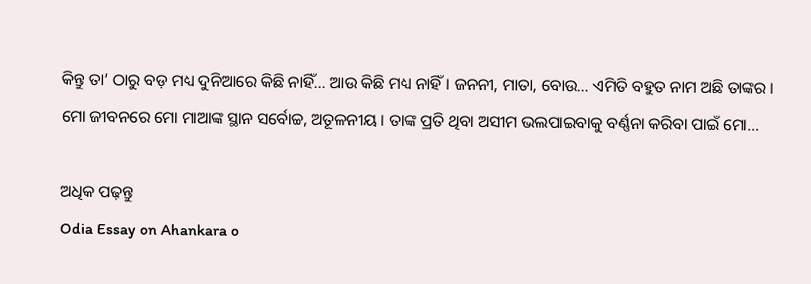କିନ୍ତୁ ତା’ ଠାରୁ ବଡ଼ ମଧ୍ୟ ଦୁନିଆରେ କିଛି ନାହିଁ… ଆଉ କିଛି ମଧ୍ୟ ନାହିଁ । ଜନନୀ, ମାତା, ବୋଉ… ଏମିତି ବହୁତ ନାମ ଅଛି ତାଙ୍କର । ମୋ ଜୀବନରେ ମୋ ମାଆଙ୍କ ସ୍ଥାନ ସର୍ବୋଚ୍ଚ, ଅତୂଳନୀୟ । ତାଙ୍କ ପ୍ରତି ଥିବା ଅସୀମ ଭଲପାଇବାକୁ ବର୍ଣ୍ଣନା କରିବା ପାଇଁ ମୋ…

ଅଧିକ ପଢ଼ନ୍ତୁ
Odia Essay on Ahankara o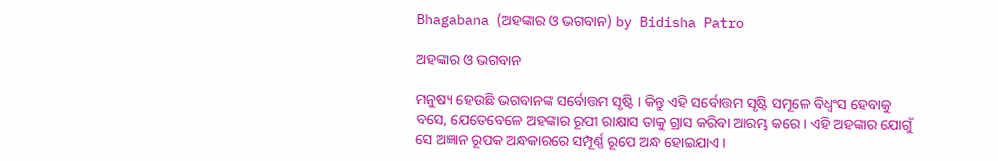Bhagabana (ଅହଙ୍କାର ଓ ଭଗବାନ) by Bidisha Patro

ଅହଙ୍କାର ଓ ଭଗବାନ

ମନୁଷ୍ୟ ହେଉଛି ଭଗବାନଙ୍କ ସର୍ବୋତ୍ତମ ସୃଷ୍ଟି । କିନ୍ତୁ ଏହି ସର୍ବୋତ୍ତମ ସୃଷ୍ଟି ସମୂଳେ ବିଧ୍ୱଂସ ହେବାକୁ ବସେ, ଯେତେବେଳେ ଅହଙ୍କାର ରୂପୀ ରାକ୍ଷାସ ତାକୁ ଗ୍ରାସ କରିବା ଆରମ୍ଭ କରେ । ଏହି ଅହଙ୍କାର ଯୋଗୁଁ ସେ ଅଜ୍ଞାନ ରୂପକ ଅନ୍ଧକାରରେ ସମ୍ପୂର୍ଣ୍ଣ ରୂପେ ଅନ୍ଧ ହୋଇଯାଏ ।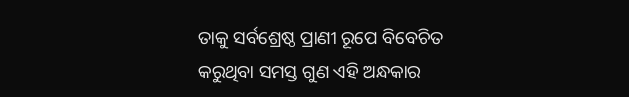ତାକୁ ସର୍ବଶ୍ରେଷ୍ଠ ପ୍ରାଣୀ ରୂପେ ବିବେଚିତ କରୁଥିବା ସମସ୍ତ ଗୁଣ ଏହି ଅନ୍ଧକାର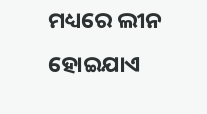ମଧ୍ୟରେ ଲୀନ ହୋଇଯାଏ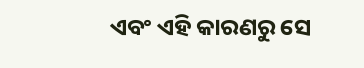ଏବଂ ଏହି କାରଣରୁ ସେ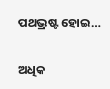ପଥଭ୍ରଷ୍ଟ ହୋଇ…

ଅଧିକ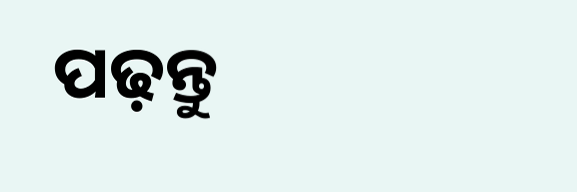ପଢ଼ନ୍ତୁ